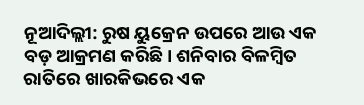ନୂଆଦିଲ୍ଲୀ: ରୁଷ ୟୁକ୍ରେନ ଉପରେ ଆଉ ଏକ ବଡ଼ ଆକ୍ରମଣ କରିଛି। ଶନିବାର ବିଳମ୍ବିତ ରାତିରେ ଖାରକିଭରେ ଏକ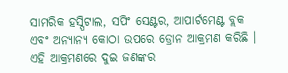ସାମରିକ ହସ୍ପିଟାଲ, ସପିଂ ସେଣ୍ଟର, ଆପାର୍ଟମେଣ୍ଟ ବ୍ଲକ ଏବଂ ଅନ୍ୟାନ୍ୟ କୋଠା ଉପରେ ଡ୍ରୋନ ଆକ୍ରମଣ କରିଛି । ଏହି ଆକ୍ରମଣରେ ଦୁଇ ଜଣଙ୍କର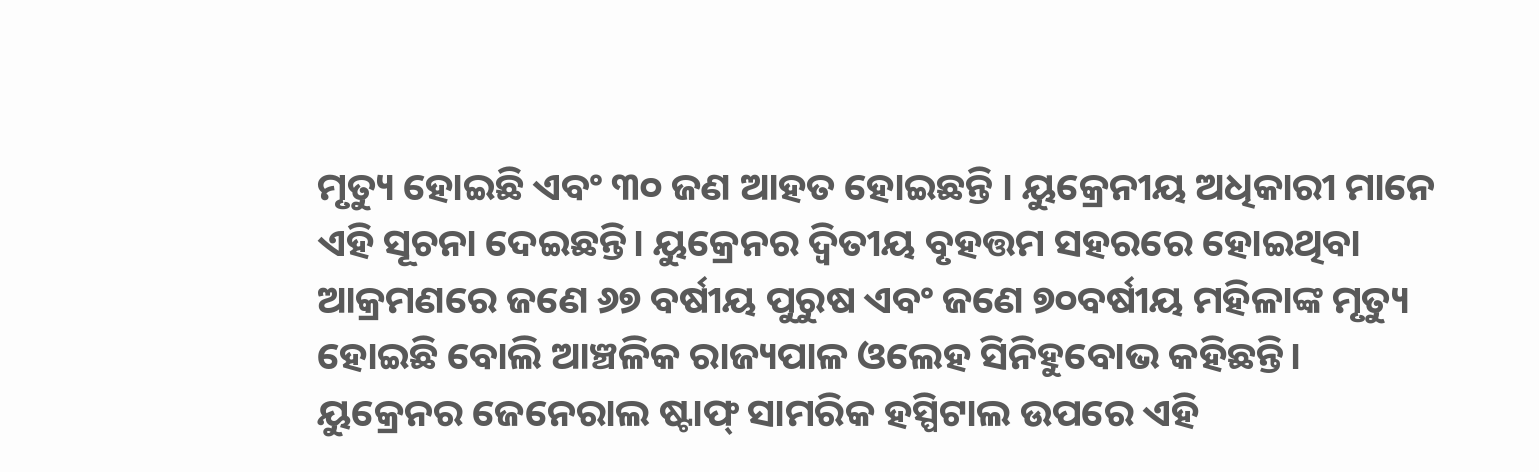ମୃତ୍ୟୁ ହୋଇଛି ଏବଂ ୩୦ ଜଣ ଆହତ ହୋଇଛନ୍ତି । ୟୁକ୍ରେନୀୟ ଅଧିକାରୀ ମାନେ ଏହି ସୂଚନା ଦେଇଛନ୍ତି। ୟୁକ୍ରେନର ଦ୍ୱିତୀୟ ବୃହତ୍ତମ ସହରରେ ହୋଇଥିବା ଆକ୍ରମଣରେ ଜଣେ ୬୭ ବର୍ଷୀୟ ପୁରୁଷ ଏବଂ ଜଣେ ୭୦ବର୍ଷୀୟ ମହିଳାଙ୍କ ମୃତ୍ୟୁ ହୋଇଛି ବୋଲି ଆଞ୍ଚଳିକ ରାଜ୍ୟପାଳ ଓଲେହ ସିନିହୁବୋଭ କହିଛନ୍ତି।
ୟୁକ୍ରେନର ଜେନେରାଲ ଷ୍ଟାଫ୍ ସାମରିକ ହସ୍ପିଟାଲ ଉପରେ ଏହି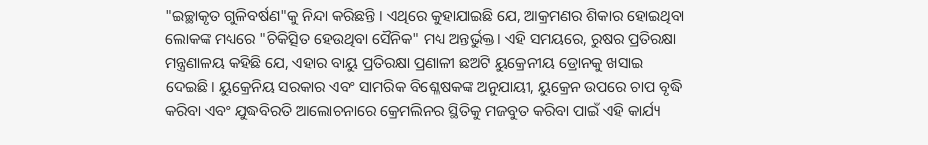"ଇଚ୍ଛାକୃତ ଗୁଳିବର୍ଷଣ"କୁ ନିନ୍ଦା କରିଛନ୍ତି । ଏଥିରେ କୁହାଯାଇଛି ଯେ, ଆକ୍ରମଣର ଶିକାର ହୋଇଥିବା ଲୋକଙ୍କ ମଧ୍ୟରେ "ଚିକିତ୍ସିତ ହେଉଥିବା ସୈନିକ" ମଧ୍ୟ ଅନ୍ତର୍ଭୁକ୍ତ। ଏହି ସମୟରେ, ରୁଷର ପ୍ରତିରକ୍ଷା ମନ୍ତ୍ରଣାଳୟ କହିଛି ଯେ, ଏହାର ବାୟୁ ପ୍ରତିରକ୍ଷା ପ୍ରଣାଳୀ ଛଅଟି ୟୁକ୍ରେନୀୟ ଡ୍ରୋନକୁ ଖସାଇ ଦେଇଛି। ୟୁକ୍ରେନିୟ ସରକାର ଏବଂ ସାମରିକ ବିଶ୍ଳେଷକଙ୍କ ଅନୁଯାୟୀ, ୟୁକ୍ରେନ ଉପରେ ଚାପ ବୃଦ୍ଧି କରିବା ଏବଂ ଯୁଦ୍ଧବିରତି ଆଲୋଚନାରେ କ୍ରେମଲିନର ସ୍ଥିତିକୁ ମଜବୁତ କରିବା ପାଇଁ ଏହି କାର୍ଯ୍ୟ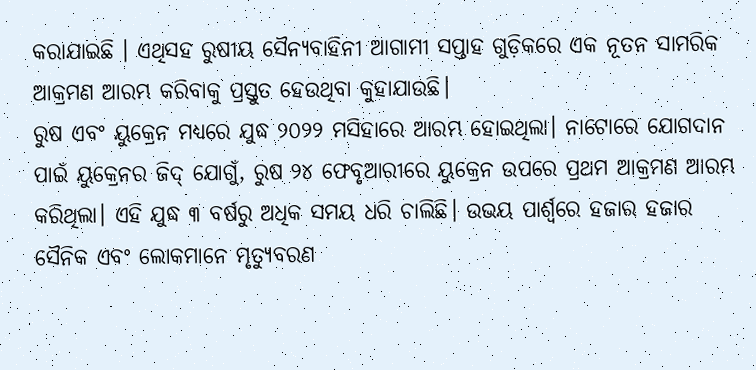କରାଯାଇଛି । ଏଥିସହ ରୁଷୀୟ ସୈନ୍ୟବାହିନୀ ଆଗାମୀ ସପ୍ତାହ ଗୁଡ଼ିକରେ ଏକ ନୂତନ ସାମରିକ ଆକ୍ରମଣ ଆରମ୍ଭ କରିବାକୁ ପ୍ରସ୍ତୁତ ହେଉଥିବା କୁହାଯାଉଛି।
ରୁଷ ଏବଂ ୟୁକ୍ରେନ ମଧ୍ୟରେ ଯୁଦ୍ଧ ୨୦୨୨ ମସିହାରେ ଆରମ୍ଭ ହୋଇଥିଲା। ନାଟୋରେ ଯୋଗଦାନ ପାଇଁ ୟୁକ୍ରେନର ଜିଦ୍ ଯୋଗୁଁ, ରୁଷ ୨୪ ଫେବୃଆରୀରେ ୟୁକ୍ରେନ ଉପରେ ପ୍ରଥମ ଆକ୍ରମଣ ଆରମ୍ଭ କରିଥିଲା। ଏହି ଯୁଦ୍ଧ ୩ ବର୍ଷରୁ ଅଧିକ ସମୟ ଧରି ଚାଲିଛି। ଉଭୟ ପାର୍ଶ୍ୱରେ ହଜାର ହଜାର ସୈନିକ ଏବଂ ଲୋକମାନେ ମୃତ୍ୟୁବରଣ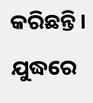କରିଛନ୍ତି। ଯୁଦ୍ଧରେ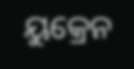ୟୁକ୍ରେନ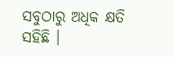ସବୁଠାରୁ ଅଧିକ କ୍ଷତି ସହିଛି ।